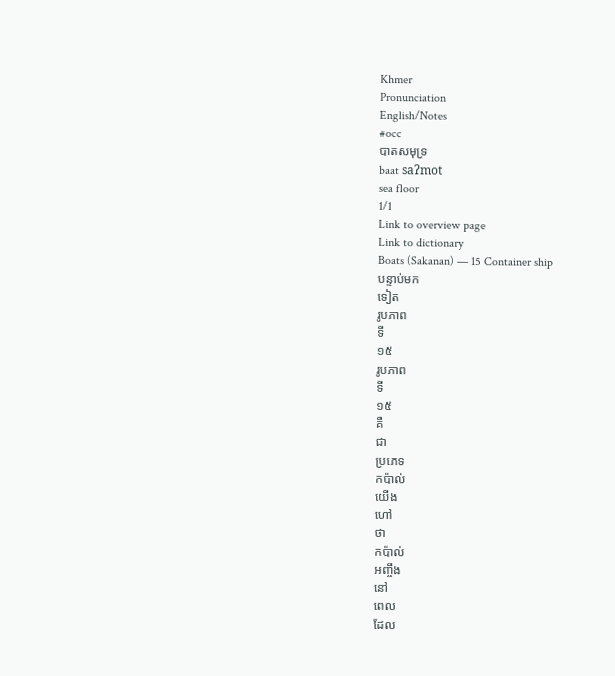Khmer
Pronunciation
English/Notes
#occ
បាតសមុទ្រ
baat saʔmot
sea floor
1/1
Link to overview page
Link to dictionary
Boats (Sakanan) — 15 Container ship
បន្ទាប់មក
ទៀត
រូបភាព
ទី
១៥
រូបភាព
ទី
១៥
គឺ
ជា
ប្រភេទ
កប៉ាល់
យើង
ហៅ
ថា
កប៉ាល់
អញ្ចឹង
នៅ
ពេល
ដែល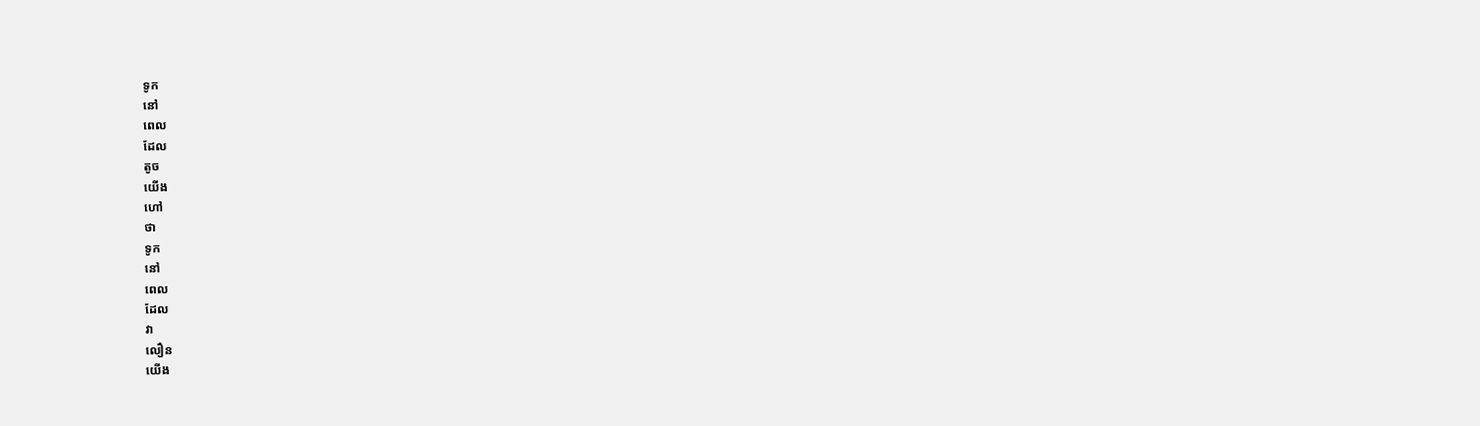ទូក
នៅ
ពេល
ដែល
តូច
យើង
ហៅ
ថា
ទូក
នៅ
ពេល
ដែល
វា
លឿន
យើង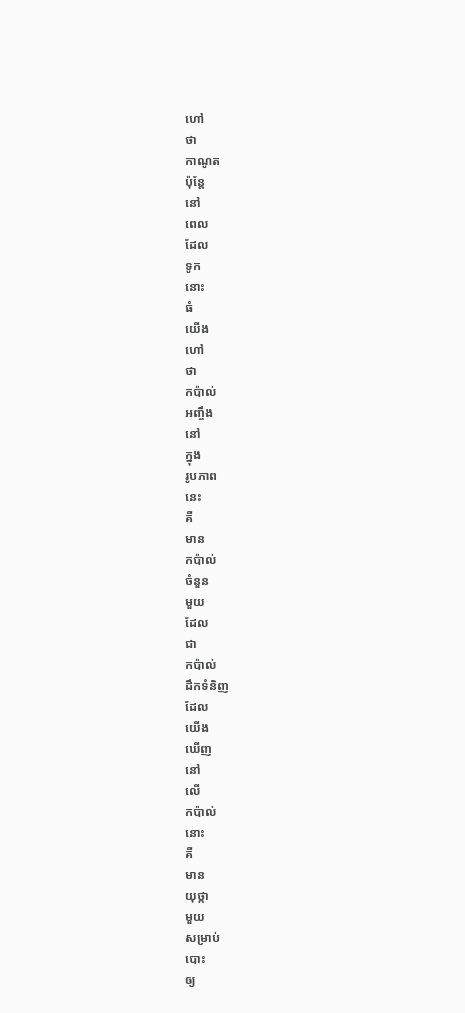ហៅ
ថា
កាណូត
ប៉ុន្តែ
នៅ
ពេល
ដែល
ទូក
នោះ
ធំ
យើង
ហៅ
ថា
កប៉ាល់
អញ្ចឹង
នៅ
ក្នុង
រូបភាព
នេះ
គឺ
មាន
កប៉ាល់
ចំនួន
មួយ
ដែល
ជា
កប៉ាល់
ដឹកទំនិញ
ដែល
យើង
ឃើញ
នៅ
លើ
កប៉ាល់
នោះ
គឺ
មាន
យុថ្កា
មួយ
សម្រាប់
បោះ
ឲ្យ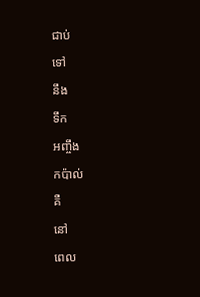ជាប់
ទៅ
នឹង
ទឹក
អញ្ចឹង
កប៉ាល់
គឺ
នៅ
ពេល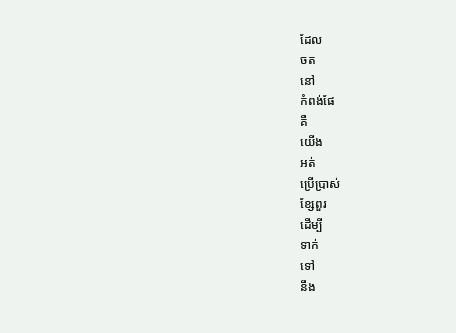ដែល
ចត
នៅ
កំពង់ផែ
គឺ
យើង
អត់
ប្រើប្រាស់
ខ្សែពួរ
ដើម្បី
ទាក់
ទៅ
នឹង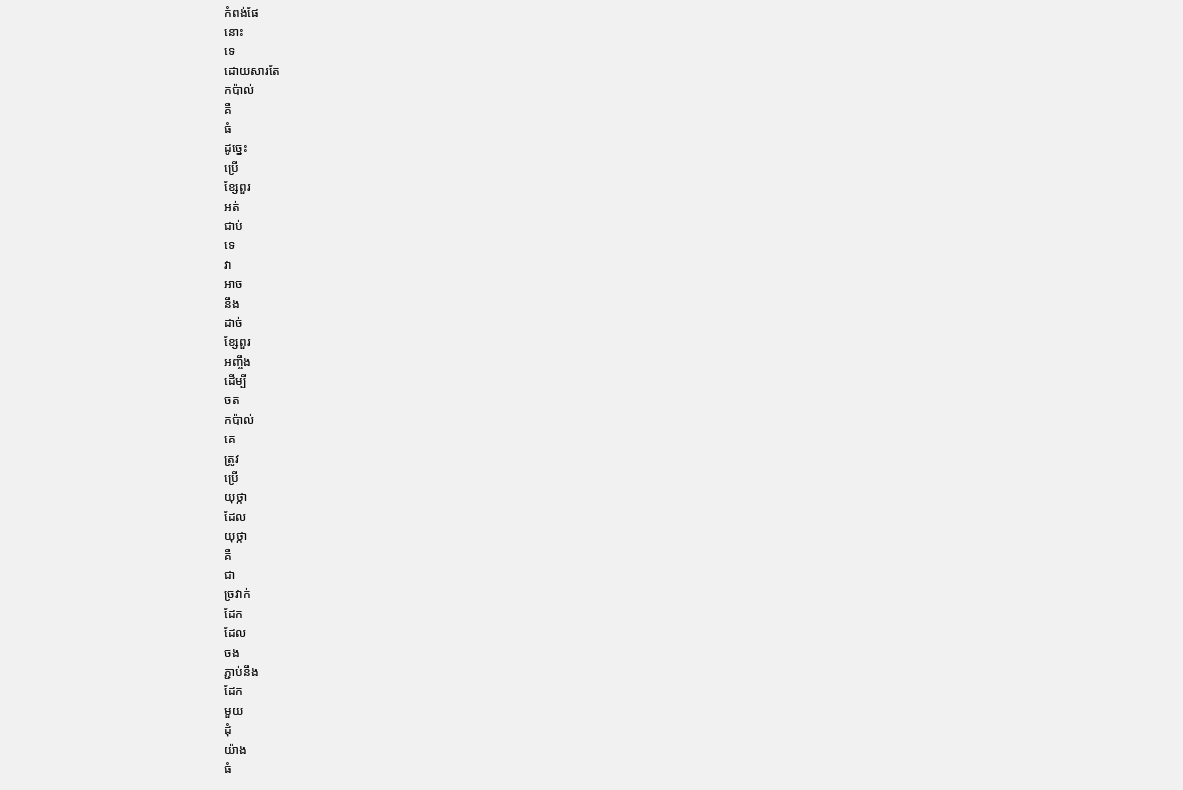កំពង់ផែ
នោះ
ទេ
ដោយសារតែ
កប៉ាល់
គឺ
ធំ
ដូច្នេះ
ប្រើ
ខ្សែពួរ
អត់
ជាប់
ទេ
វា
អាច
នឹង
ដាច់
ខ្សែពួរ
អញ្ចឹង
ដើម្បី
ចត
កប៉ាល់
គេ
ត្រូវ
ប្រើ
យុថ្កា
ដែល
យុថ្កា
គឺ
ជា
ច្រវាក់
ដែក
ដែល
ចង
ភ្ជាប់នឹង
ដែក
មួយ
ដុំ
យ៉ាង
ធំ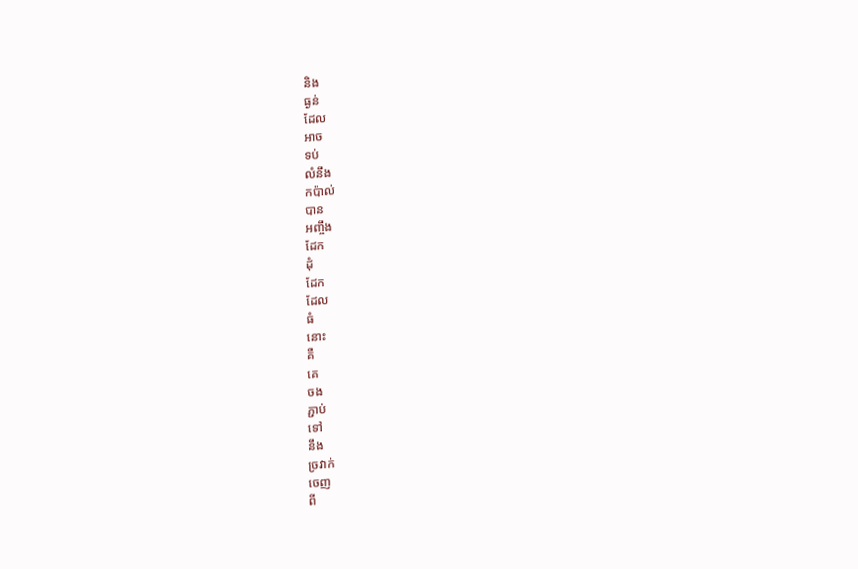និង
ធ្ងន់
ដែល
អាច
ទប់
លំនឹង
កប៉ាល់
បាន
អញ្ចឹង
ដែក
ដុំ
ដែក
ដែល
ធំ
នោះ
គឺ
គេ
ចង
ភ្ជាប់
ទៅ
នឹង
ច្រវាក់
ចេញ
ពី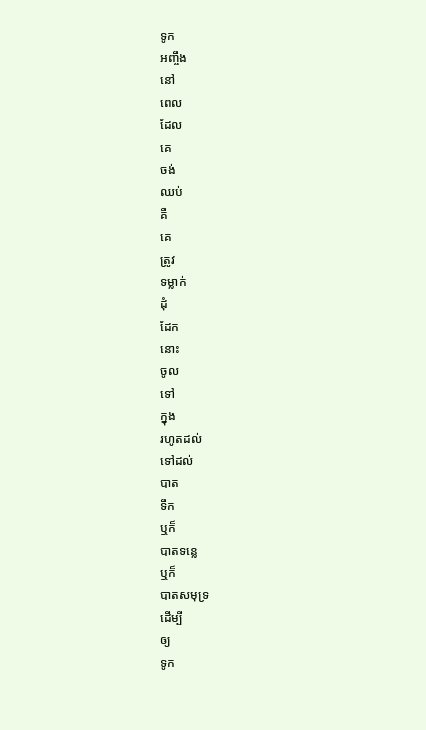ទូក
អញ្ចឹង
នៅ
ពេល
ដែល
គេ
ចង់
ឈប់
គឺ
គេ
ត្រូវ
ទម្លាក់
ដុំ
ដែក
នោះ
ចូល
ទៅ
ក្នុង
រហូតដល់
ទៅដល់
បាត
ទឹក
ឬក៏
បាតទន្លេ
ឬក៏
បាតសមុទ្រ
ដើម្បី
ឲ្យ
ទូក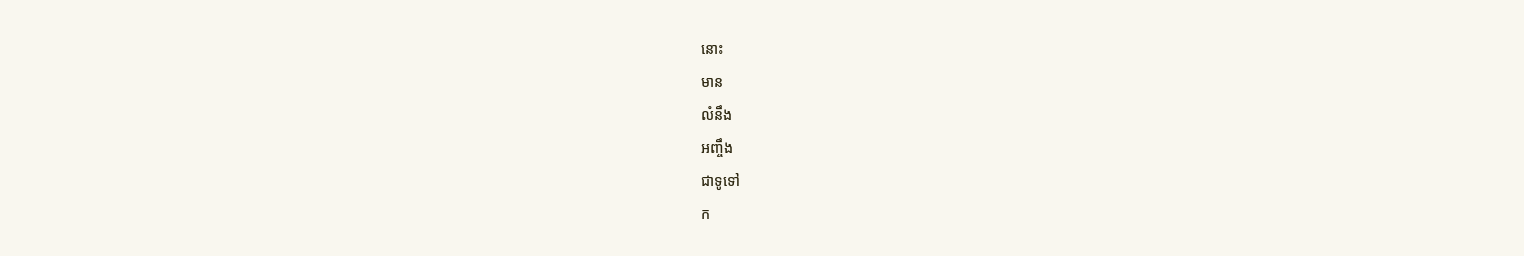នោះ
មាន
លំនឹង
អញ្ចឹង
ជាទូទៅ
ក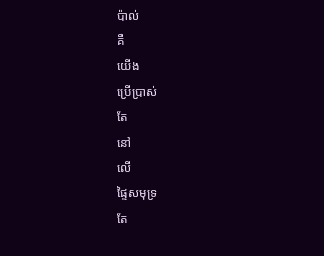ប៉ាល់
គឺ
យើង
ប្រើប្រាស់
តែ
នៅ
លើ
ផ្ទៃសមុទ្រ
តែ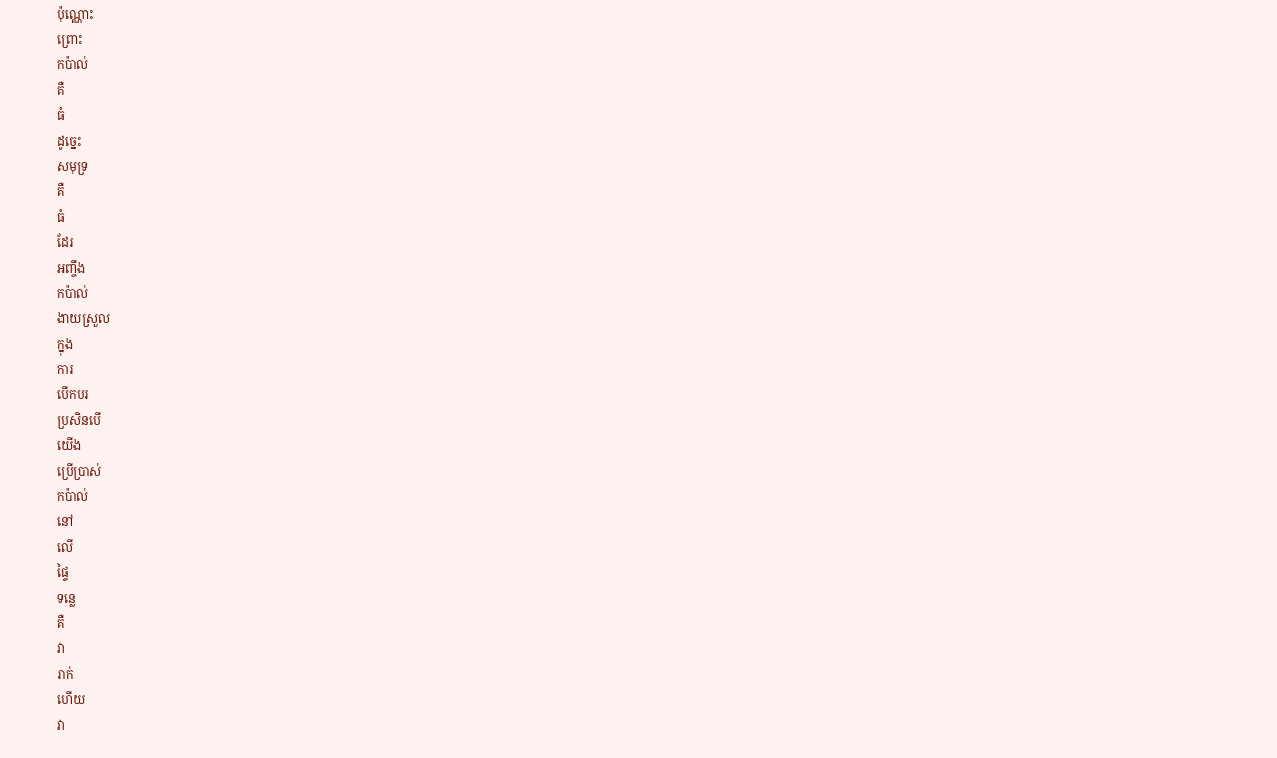ប៉ុណ្ណោះ
ព្រោះ
កប៉ាល់
គឺ
ធំ
ដូច្នេះ
សមុទ្រ
គឺ
ធំ
ដែរ
អញ្ចឹង
កប៉ាល់
ងាយស្រួល
ក្នុង
ការ
បើកបរ
ប្រសិនបើ
យើង
ប្រើប្រាស់
កប៉ាល់
នៅ
លើ
ផ្ទៃ
ទន្លេ
គឺ
វា
រាក់
ហើយ
វា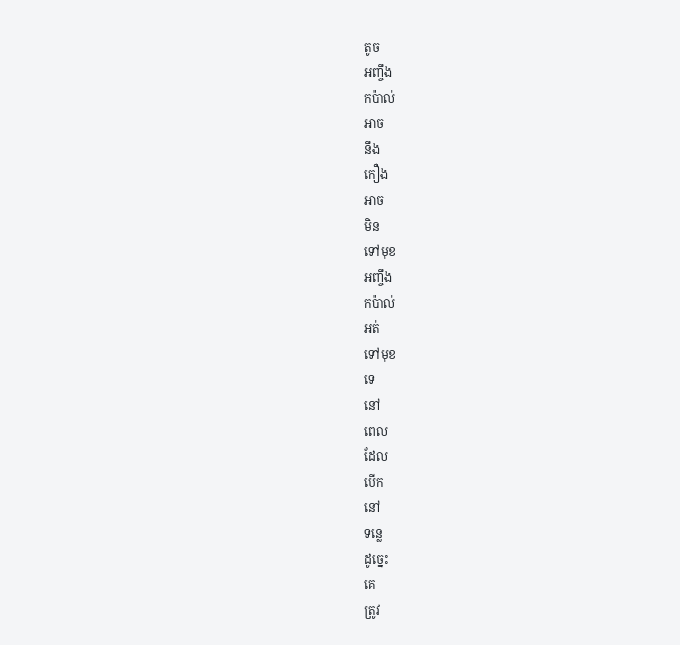តូច
អញ្ចឹង
កប៉ាល់
អាច
នឹង
កឿង
អាច
មិន
ទៅមុខ
អញ្ចឹង
កប៉ាល់
អត់
ទៅមុខ
ទេ
នៅ
ពេល
ដែល
បើក
នៅ
ទន្លេ
ដូច្នេះ
គេ
ត្រូវ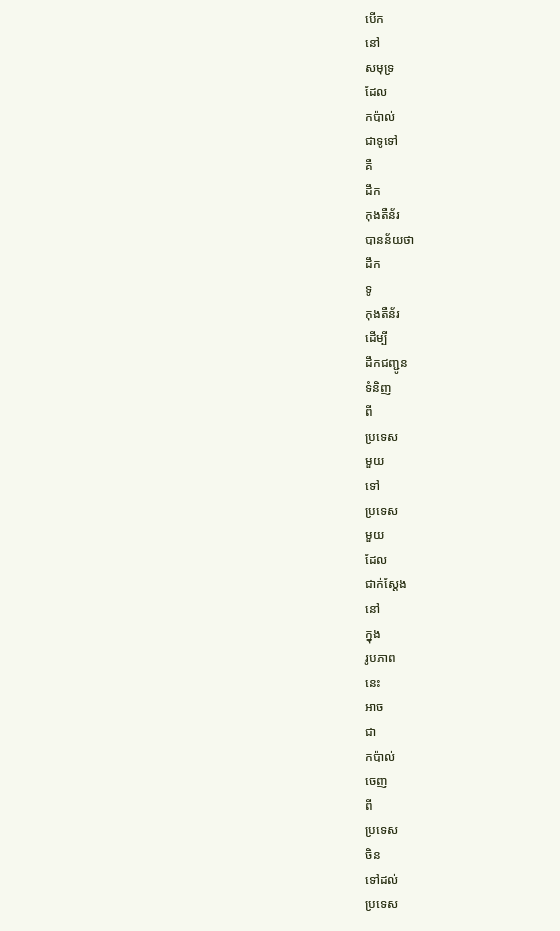បើក
នៅ
សមុទ្រ
ដែល
កប៉ាល់
ជាទូទៅ
គឺ
ដឹក
កុងតឺន័រ
បានន័យថា
ដឹក
ទូ
កុងតឺន័រ
ដើម្បី
ដឹកជញ្ជូន
ទំនិញ
ពី
ប្រទេស
មួយ
ទៅ
ប្រទេស
មួយ
ដែល
ជាក់ស្ដែង
នៅ
ក្នុង
រូបភាព
នេះ
អាច
ជា
កប៉ាល់
ចេញ
ពី
ប្រទេស
ចិន
ទៅដល់
ប្រទេស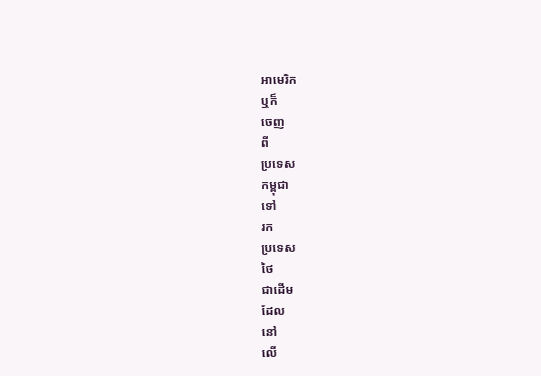អាមេរិក
ឬក៏
ចេញ
ពី
ប្រទេស
កម្ពុជា
ទៅ
រក
ប្រទេស
ថៃ
ជាដើម
ដែល
នៅ
លើ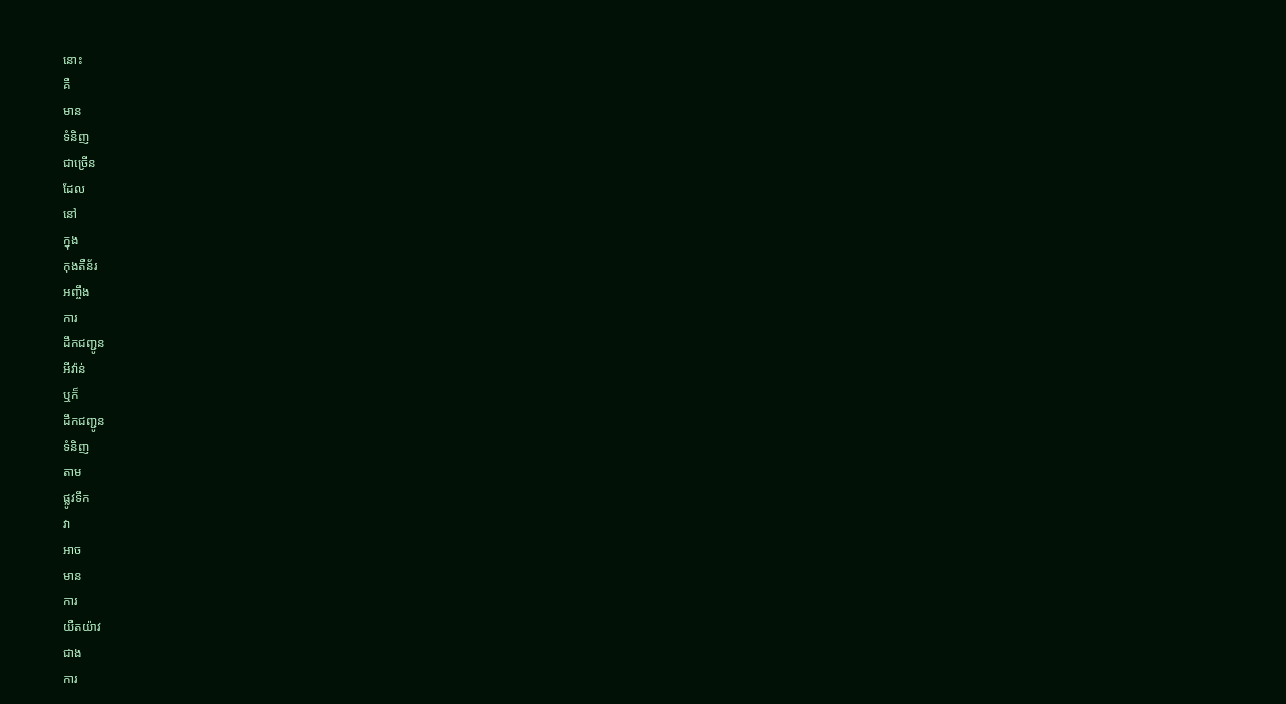នោះ
គឺ
មាន
ទំនិញ
ជាច្រើន
ដែល
នៅ
ក្នុង
កុងតឺន័រ
អញ្ចឹង
ការ
ដឹកជញ្ជូន
អីវ៉ាន់
ឬក៏
ដឹកជញ្ជូន
ទំនិញ
តាម
ផ្លូវទឹក
វា
អាច
មាន
ការ
យឺតយ៉ាវ
ជាង
ការ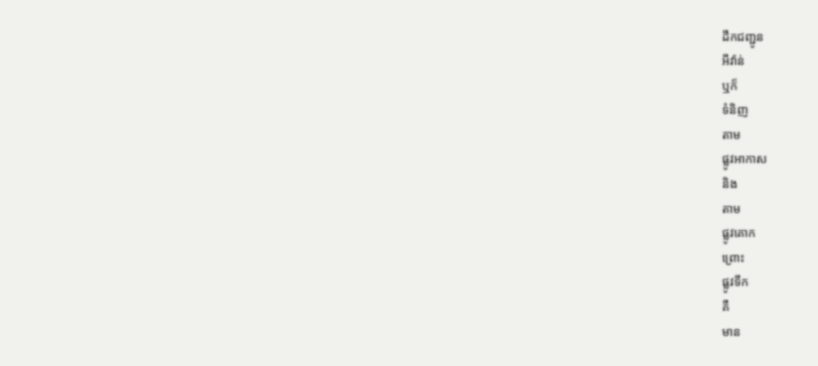ដឹកជញ្ជូន
អីវ៉ាន់
ឬក៏
ទំនិញ
តាម
ផ្លូវអាកាស
និង
តាម
ផ្លូវគោក
ព្រោះ
ផ្លូវទឹក
គឺ
មាន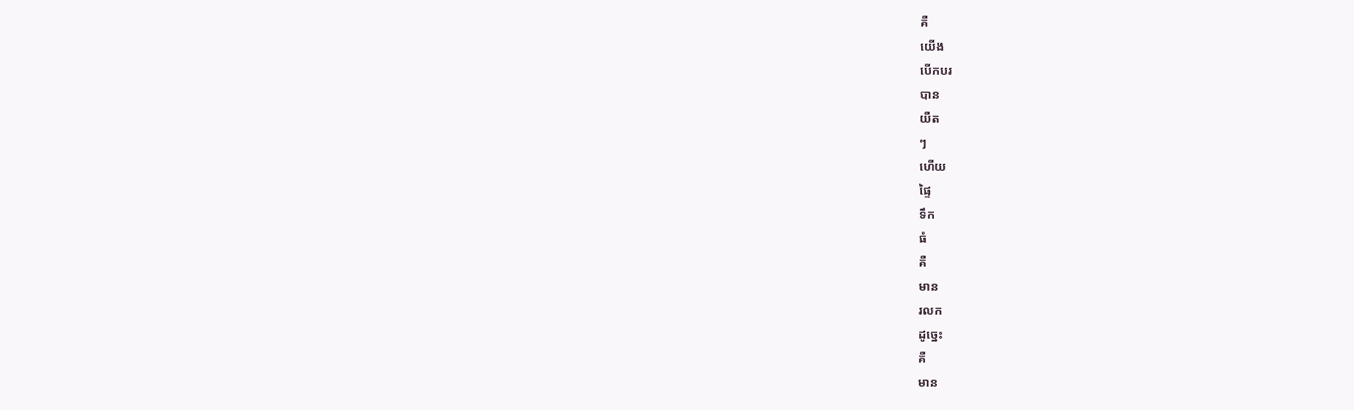គឺ
យើង
បើកបរ
បាន
យឺត
ៗ
ហើយ
ផ្ទៃ
ទឹក
ធំ
គឺ
មាន
រលក
ដូច្នេះ
គឺ
មាន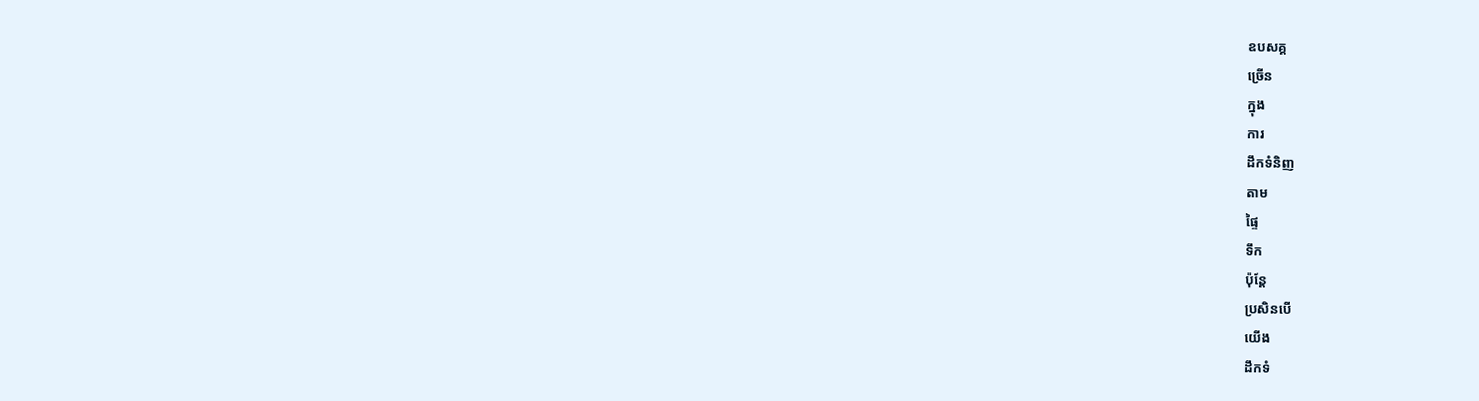ឧបសគ្គ
ច្រើន
ក្នុង
ការ
ដឹកទំនិញ
តាម
ផ្ទៃ
ទឹក
ប៉ុន្តែ
ប្រសិនបើ
យើង
ដឹកទំ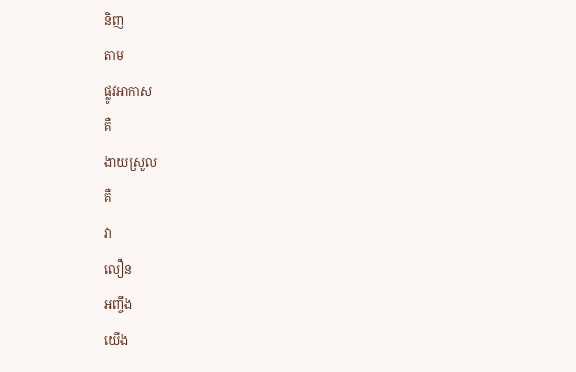និញ
តាម
ផ្លូវអាកាស
គឺ
ងាយស្រួល
គឺ
វា
លឿន
អញ្ចឹង
យើង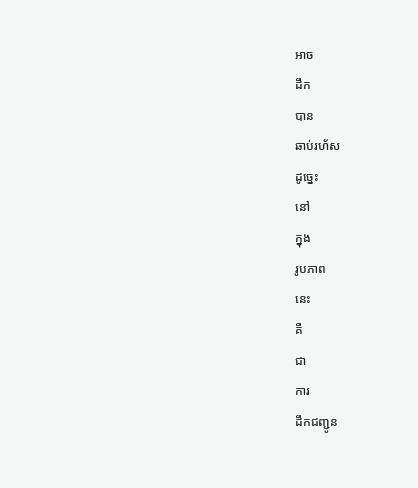អាច
ដឹក
បាន
ឆាប់រហ័ស
ដូច្នេះ
នៅ
ក្នុង
រូបភាព
នេះ
គឺ
ជា
ការ
ដឹកជញ្ជូន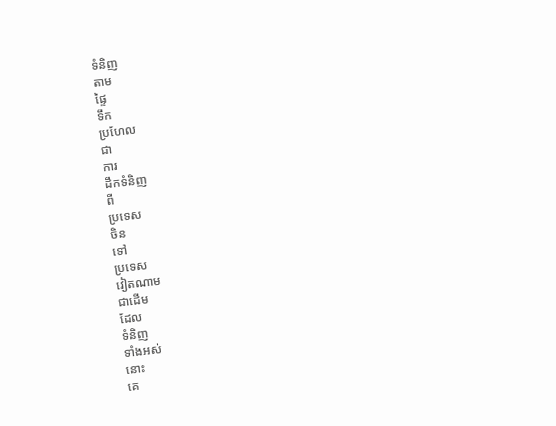ទំនិញ
តាម
ផ្ទៃ
ទឹក
ប្រហែល
ជា
ការ
ដឹកទំនិញ
ពី
ប្រទេស
ចិន
ទៅ
ប្រទេស
វៀតណាម
ជាដើម
ដែល
ទំនិញ
ទាំងអស់
នោះ
គេ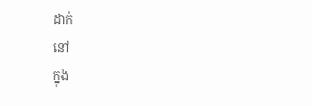ដាក់
នៅ
ក្នុង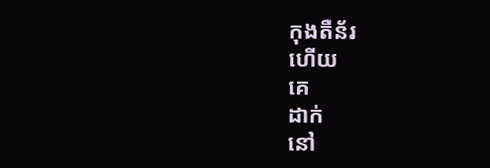កុងតឺន័រ
ហើយ
គេ
ដាក់
នៅ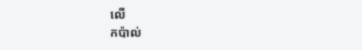លើ
កប៉ាល់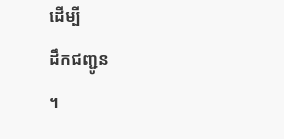ដើម្បី
ដឹកជញ្ជូន
។